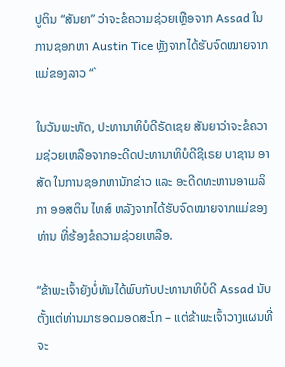ປູຕິນ “ສັນຍາ” ວ່າຈະຂໍຄວາມຊ່ວຍເຫຼືອຈາກ Assad ໃນການຊອກຫາ Austin Tice ຫຼັງຈາກໄດ້ຮັບຈົດໝາຍຈາກແມ່ຂອງລາວ “`

ໃນວັນພະຫັດ, ປະທານາທິບໍດີຣັດເຊຍ ສັນຍາວ່າຈະຂໍຄວາມຊ່ວຍເຫລືອຈາກອະດີດປະທານາທິບໍດີຊີເຣຍ ບາຊານ ອາສັດ ໃນການຊອກຫານັກຂ່າວ ແລະ ອະດີດທະຫານອາເມລິກາ ອອສຕິນ ໄທສ໌ ຫລັງຈາກໄດ້ຮັບຈົດໝາຍຈາກແມ່ຂອງທ່ານ ທີ່ຮ້ອງຂໍຄວາມຊ່ວຍເຫລືອ.

“ຂ້າພະເຈົ້າຍັງບໍ່ທັນໄດ້ພົບກັບປະທານາທິບໍດີ Assad ນັບຕັ້ງແຕ່ທ່ານມາຮອດມອດສະໂກ – ແຕ່ຂ້າພະເຈົ້າວາງແຜນທີ່ຈະ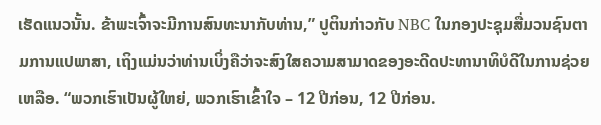ເຮັດແນວນັ້ນ. ຂ້າພະເຈົ້າຈະມີການສົນທະນາກັບທ່ານ,” ປູຕິນກ່າວກັບ NBC ໃນກອງປະຊຸມສື່ມວນຊົນຕາມການແປພາສາ, ເຖິງແມ່ນວ່າທ່ານເບິ່ງຄືວ່າຈະສົງໃສຄວາມສາມາດຂອງອະດີດປະທານາທິບໍດີໃນການຊ່ວຍເຫລືອ. “ພວກເຮົາເປັນຜູ້ໃຫຍ່, ພວກເຮົາເຂົ້າໃຈ – 12 ປີກ່ອນ, 12 ປີກ່ອນ.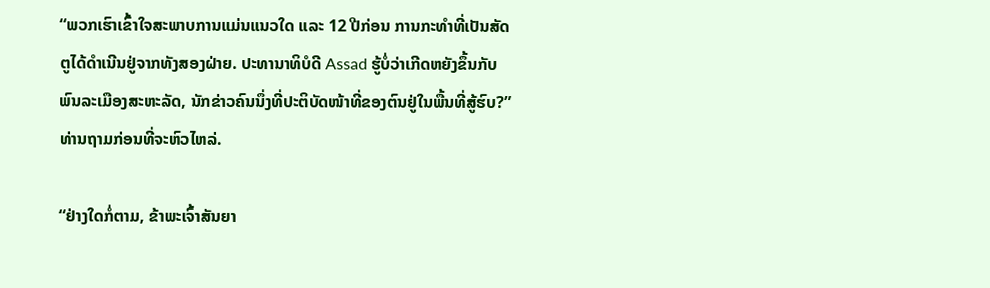“ພວກເຮົາເຂົ້າໃຈສະພາບການແມ່ນແນວໃດ ແລະ 12 ປີກ່ອນ ການກະທຳທີ່ເປັນສັດຕູໄດ້ດຳເນີນຢູ່ຈາກທັງສອງຝ່າຍ. ປະທານາທິບໍດີ Assad ຮູ້ບໍ່ວ່າເກີດຫຍັງຂຶ້ນກັບພົນລະເມືອງສະຫະລັດ, ນັກຂ່າວຄົນນຶ່ງທີ່ປະຕິບັດໜ້າທີ່ຂອງຕົນຢູ່ໃນພື້ນທີ່ສູ້ຮົບ?” ທ່ານຖາມກ່ອນທີ່ຈະຫົວໄຫລ່.

“ຢ່າງໃດກໍ່ຕາມ, ຂ້າພະເຈົ້າສັນຍາ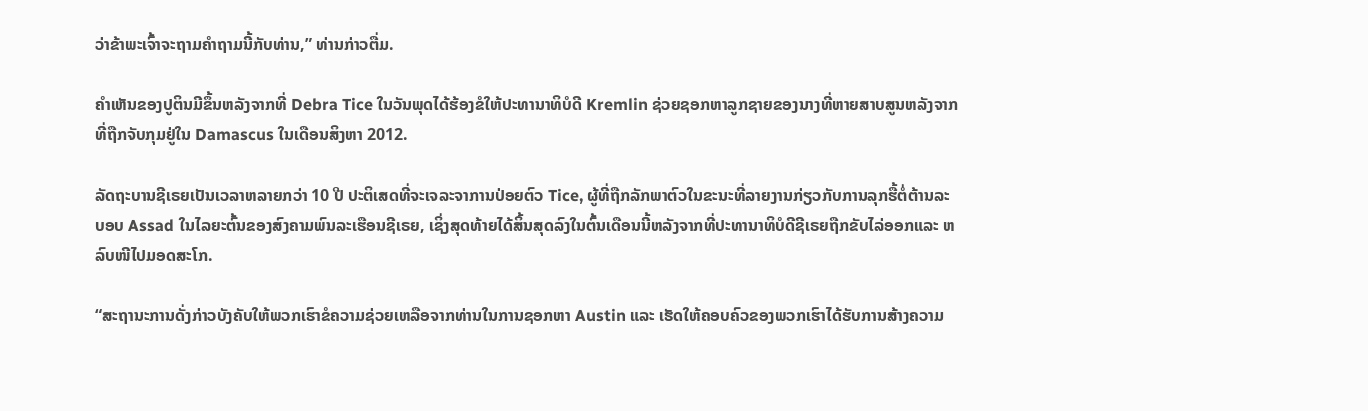ວ່າຂ້າພະເຈົ້າຈະຖາມຄຳຖາມນີ້ກັບທ່ານ,” ທ່ານກ່າວຕື່ມ.

ຄຳເຫັນຂອງປູຕິນມີຂຶ້ນຫລັງຈາກທີ່ Debra Tice ໃນວັນພຸດໄດ້ຮ້ອງຂໍໃຫ້ປະທານາທິບໍດີ Kremlin ຊ່ວຍຊອກຫາລູກຊາຍຂອງນາງທີ່ຫາຍສາບສູນຫລັງຈາກທີ່ຖືກຈັບກຸມຢູ່ໃນ Damascus ໃນເດືອນສິງຫາ 2012.

ລັດຖະບານຊີເຣຍເປັນເວລາຫລາຍກວ່າ 10 ປີ ປະຕິເສດທີ່ຈະເຈລະຈາການປ່ອຍຕົວ Tice, ຜູ້ທີ່ຖືກລັກພາຕົວໃນຂະນະທີ່ລາຍງານກ່ຽວກັບການລຸກຮື້ຕໍ່ຕ້ານລະບອບ Assad ໃນໄລຍະຕົ້ນຂອງສົງຄາມພົນລະເຮືອນຊີເຣຍ, ເຊິ່ງສຸດທ້າຍໄດ້ສິ້ນສຸດລົງໃນຕົ້ນເດືອນນີ້ຫລັງຈາກທີ່ປະທານາທິບໍດີຊີເຣຍຖືກຂັບໄລ່ອອກແລະ ຫລົບໜີໄປມອດສະໂກ.

“ສະຖານະການດັ່ງກ່າວບັງຄັບໃຫ້ພວກເຮົາຂໍຄວາມຊ່ວຍເຫລືອຈາກທ່ານໃນການຊອກຫາ Austin ແລະ ເຮັດໃຫ້ຄອບຄົວຂອງພວກເຮົາໄດ້ຮັບການສ້າງຄວາມ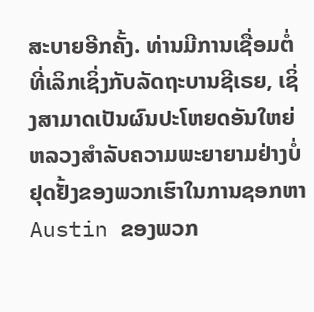ສະບາຍອີກຄັ້ງ. ທ່ານມີການເຊື່ອມຕໍ່ທີ່ເລິກເຊິ່ງກັບລັດຖະບານຊີເຣຍ, ເຊິ່ງສາມາດເປັນຜົນປະໂຫຍດອັນໃຫຍ່ຫລວງສຳລັບຄວາມພະຍາຍາມຢ່າງບໍ່ຢຸດຢັ້ງຂອງພວກເຮົາໃນການຊອກຫາ Austin ຂອງພວກ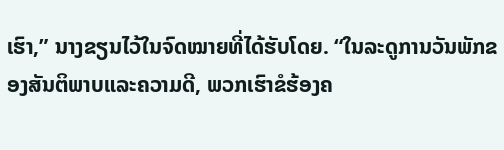ເຮົາ,” ນາງຂຽນໄວ້ໃນຈົດໝາຍທີ່ໄດ້ຮັບໂດຍ. “ໃນລະດູການວັນພັກຂອງສັນຕິພາບແລະຄວາມດີ, ພວກເຮົາຂໍຮ້ອງຄ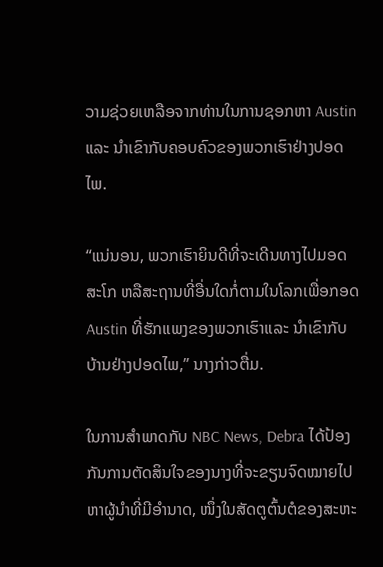ວາມຊ່ວຍເຫລືອຈາກທ່ານໃນການຊອກຫາ Austin ແລະ ນຳເຂົາກັບຄອບຄົວຂອງພວກເຮົາຢ່າງປອດໄພ.

“ແນ່ນອນ, ພວກເຮົາຍິນດີທີ່ຈະເດີນທາງໄປມອດສະໂກ ຫລືສະຖານທີ່ອື່ນໃດກໍ່ຕາມໃນໂລກເພື່ອກອດ Austin ທີ່ຮັກແພງຂອງພວກເຮົາແລະ ນຳເຂົາກັບບ້ານຢ່າງປອດໄພ,” ນາງກ່າວຕື່ມ.

ໃນການສຳພາດກັບ NBC News, Debra ໄດ້ປ້ອງກັນການຕັດສິນໃຈຂອງນາງທີ່ຈະຂຽນຈົດໝາຍໄປຫາຜູ້ນຳທີ່ມີອຳນາດ, ໜຶ່ງໃນສັດຕູຕົ້ນຕໍຂອງສະຫະ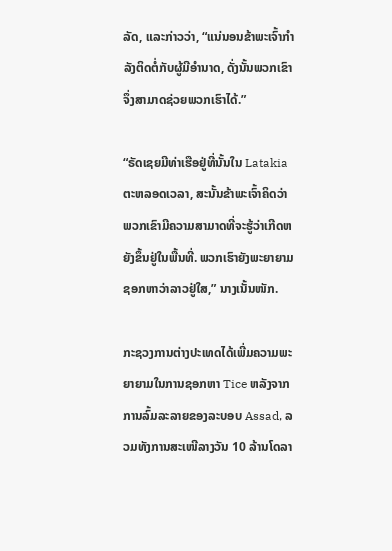ລັດ, ແລະກ່າວວ່າ, “ແນ່ນອນຂ້າພະເຈົ້າກຳລັງຕິດຕໍ່ກັບຜູ້ມີອຳນາດ, ດັ່ງນັ້ນພວກເຂົາຈຶ່ງສາມາດຊ່ວຍພວກເຮົາໄດ້.”

“ຣັດເຊຍມີທ່າເຮືອຢູ່ທີ່ນັ້ນໃນ Latakia ຕະຫລອດເວລາ, ສະນັ້ນຂ້າພະເຈົ້າຄິດວ່າພວກເຂົາມີຄວາມສາມາດທີ່ຈະຮູ້ວ່າເກີດຫຍັງຂຶ້ນຢູ່ໃນພື້ນທີ່. ພວກເຮົາຍັງພະຍາຍາມຊອກຫາວ່າລາວຢູ່ໃສ,” ນາງເນັ້ນໜັກ.

ກະຊວງການຕ່າງປະເທດໄດ້ເພີ່ມຄວາມພະຍາຍາມໃນການຊອກຫາ Tice ຫລັງຈາກການລົ້ມລະລາຍຂອງລະບອບ Assad, ລວມທັງການສະເໜີລາງວັນ 10 ລ້ານໂດລາ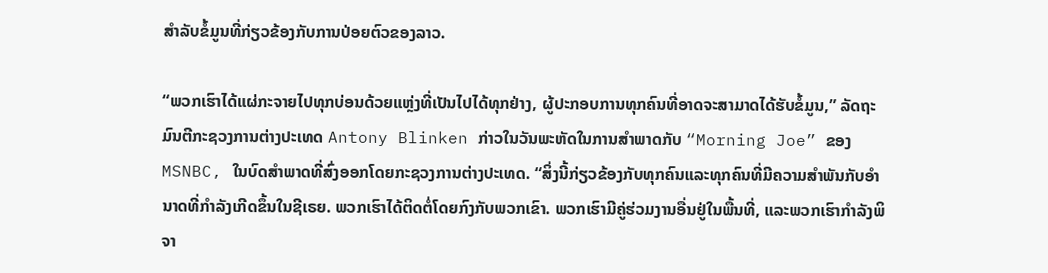ສຳລັບຂໍ້ມູນທີ່ກ່ຽວຂ້ອງກັບການປ່ອຍຕົວຂອງລາວ.

“ພວກເຮົາໄດ້ແຜ່ກະຈາຍໄປທຸກບ່ອນດ້ວຍແຫຼ່ງທີ່ເປັນໄປໄດ້ທຸກຢ່າງ, ຜູ້ປະກອບການທຸກຄົນທີ່ອາດຈະສາມາດໄດ້ຮັບຂໍ້ມູນ,” ລັດຖະມົນຕີກະຊວງການຕ່າງປະເທດ Antony Blinken ກ່າວໃນວັນພະຫັດໃນການສຳພາດກັບ “Morning Joe” ຂອງ MSNBC, ໃນບົດສຳພາດທີ່ສົ່ງອອກໂດຍກະຊວງການຕ່າງປະເທດ. “ສິ່ງນີ້ກ່ຽວຂ້ອງກັບທຸກຄົນແລະທຸກຄົນທີ່ມີຄວາມສຳພັນກັບອຳນາດທີ່ກຳລັງເກີດຂຶ້ນໃນຊີເຣຍ. ພວກເຮົາໄດ້ຕິດຕໍ່ໂດຍກົງກັບພວກເຂົາ. ພວກເຮົາມີຄູ່ຮ່ວມງານອື່ນຢູ່ໃນພື້ນທີ່, ແລະພວກເຮົາກຳລັງພິຈາ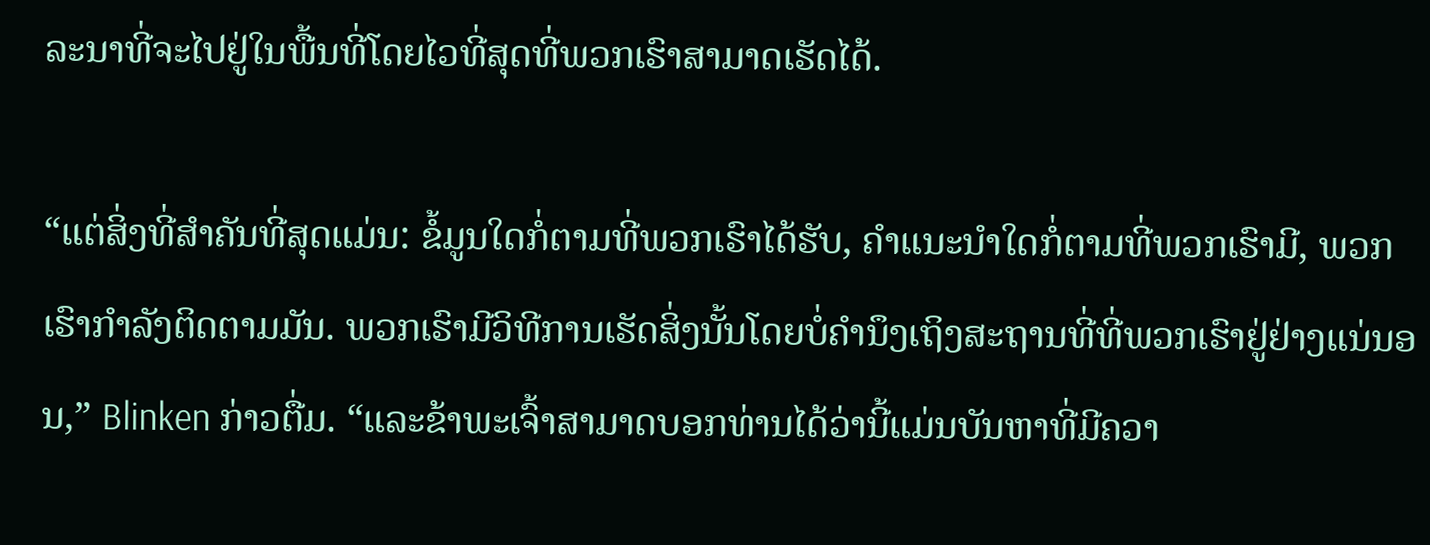ລະນາທີ່ຈະໄປຢູ່ໃນພື້ນທີ່ໂດຍໄວທີ່ສຸດທີ່ພວກເຮົາສາມາດເຮັດໄດ້.

“ແຕ່ສິ່ງທີ່ສຳຄັນທີ່ສຸດແມ່ນ: ຂໍ້ມູນໃດກໍ່ຕາມທີ່ພວກເຮົາໄດ້ຮັບ, ຄຳແນະນຳໃດກໍ່ຕາມທີ່ພວກເຮົາມີ, ພວກເຮົາກຳລັງຕິດຕາມມັນ. ພວກເຮົາມີວິທີການເຮັດສິ່ງນັ້ນໂດຍບໍ່ຄຳນຶງເຖິງສະຖານທີ່ທີ່ພວກເຮົາຢູ່ຢ່າງແນ່ນອນ,” Blinken ກ່າວຕື່ມ. “ແລະຂ້າພະເຈົ້າສາມາດບອກທ່ານໄດ້ວ່ານີ້ແມ່ນບັນຫາທີ່ມີຄວາ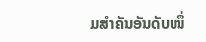ມສຳຄັນອັນດັບໜຶ່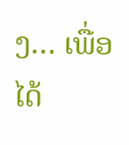ງ… ເພື່ອໄດ້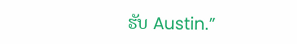ຮັບ Austin.”